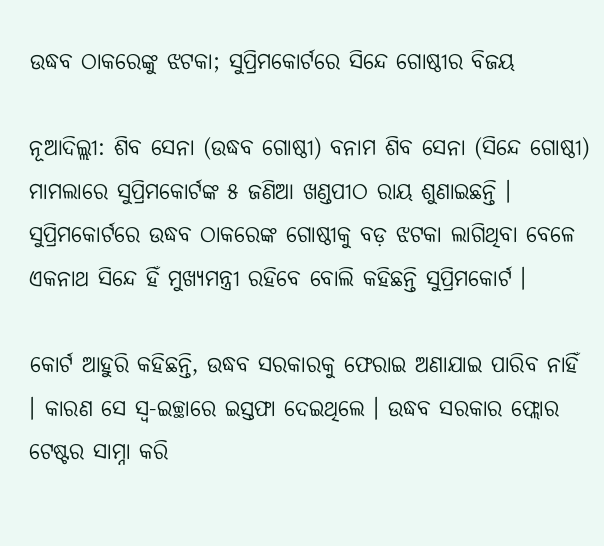ଉଦ୍ଧବ ଠାକରେଙ୍କୁ ଝଟକା; ସୁପ୍ରିମକୋର୍ଟରେ ସିନ୍ଦେ ଗୋଷ୍ଠୀର ବିଜୟ

ନୂଆଦିଲ୍ଲୀ: ଶିବ ସେନା (ଉଦ୍ଧବ ଗୋଷ୍ଠୀ) ବନାମ ଶିବ ସେନା (ସିନ୍ଦେ ଗୋଷ୍ଠୀ) ମାମଲାରେ ସୁପ୍ରିମକୋର୍ଟଙ୍କ ୫ ଜଣିଆ ଖଣ୍ଡପୀଠ ରାୟ ଶୁଣାଇଛନ୍ତି । ସୁପ୍ରିମକୋର୍ଟରେ ଉଦ୍ଧବ ଠାକରେଙ୍କ ଗୋଷ୍ଠୀକୁ ବଡ଼ ଝଟକା ଲାଗିଥିବା ବେଳେ ଏକନାଥ ସିନ୍ଦେ ହିଁ ମୁଖ୍ୟମନ୍ତ୍ରୀ ରହିବେ ବୋଲି କହିଛନ୍ତି ସୁପ୍ରିମକୋର୍ଟ ।

କୋର୍ଟ ଆହୁରି କହିଛନ୍ତି, ଉଦ୍ଧବ ସରକାରକୁ ଫେରାଇ ଅଣାଯାଇ ପାରିବ ନାହିଁ । କାରଣ ସେ ସ୍ୱ-ଇଚ୍ଛାରେ ଇସ୍ତଫା ଦେଇଥିଲେ । ଉଦ୍ଧବ ସରକାର ଫ୍ଲୋର ଟେଷ୍ଟର ସାମ୍ନା କରି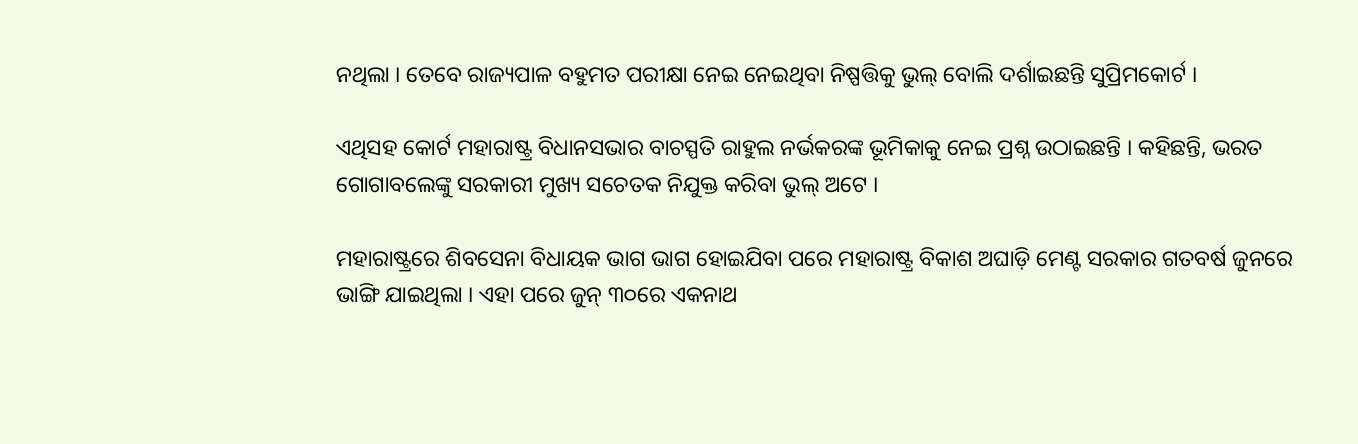ନଥିଲା । ତେବେ ରାଜ୍ୟପାଳ ବହୁମତ ପରୀକ୍ଷା ନେଇ ନେଇଥିବା ନିଷ୍ପତ୍ତିକୁ ଭୁଲ୍ ବୋଲି ଦର୍ଶାଇଛନ୍ତି ସୁପ୍ରିମକୋର୍ଟ ।

ଏଥିସହ କୋର୍ଟ ମହାରାଷ୍ଟ୍ର ବିଧାନସଭାର ବାଚସ୍ପତି ରାହୁଲ ନର୍ଭକରଙ୍କ ଭୂମିକାକୁ ନେଇ ପ୍ରଶ୍ନ ଉଠାଇଛନ୍ତି । କହିଛନ୍ତି, ଭରତ ଗୋଗାବଲେଙ୍କୁ ସରକାରୀ ମୁଖ୍ୟ ସଚେତକ ନିଯୁକ୍ତ କରିବା ଭୁଲ୍ ଅଟେ ।

ମହାରାଷ୍ଟ୍ରରେ ଶିବସେନା ବିଧାୟକ ଭାଗ ଭାଗ ହୋଇଯିବା ପରେ ମହାରାଷ୍ଟ୍ର ବିକାଶ ଅଘାଡ଼ି ମେଣ୍ଟ ସରକାର ଗତବର୍ଷ ଜୁନରେ ଭାଙ୍ଗି ଯାଇଥିଲା । ଏହା ପରେ ଜୁନ୍ ୩୦ରେ ଏକନାଥ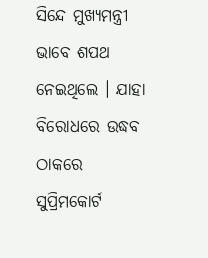ସିନ୍ଦେ ମୁଖ୍ୟମନ୍ତ୍ରୀ ଭାବେ ଶପଥ ନେଇଥିଲେ । ଯାହା ବିରୋଧରେ ଉଦ୍ଧବ ଠାକରେ ସୁପ୍ରିମକୋର୍ଟ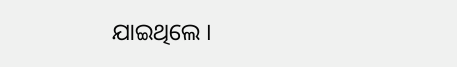ଯାଇଥିଲେ ।